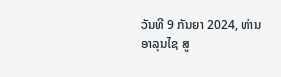ວັນທີ 9 ກັນຍາ 2024, ທ່ານ ອາລຸນໄຊ ສູ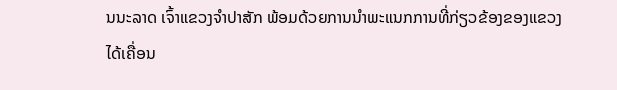ນນະລາດ ເຈົ້າແຂວງຈໍາປາສັກ ພ້ອມດ້ວຍການນໍາພະແນກການທີ່ກ່ຽວຂ້ອງຂອງແຂວງ ໄດ້ເຄື່ອນ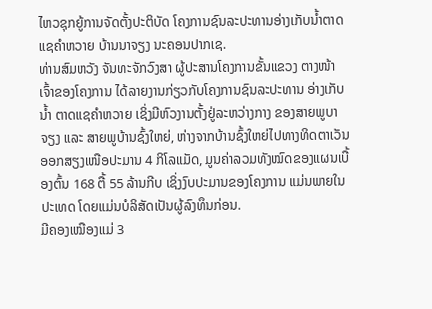ໄຫວຊຸກຍູ້ການຈັດຕັ້ງປະຕິບັດ ໂຄງການຊົນລະປະທານອ່າງເກັບນໍ້າຕາດແຊຄໍາຫວາຍ ບ້ານນາຈຽງ ນະຄອນປາກເຊ.
ທ່ານສົມຫວັງ ຈັນທະຈັກວົງສາ ຜູ້ປະສານໂຄງການຂັ້ນແຂວງ ຕາງໜ້າເຈົ້າຂອງໂຄງການ ໄດ້ລາຍງານກ່ຽວກັບໂຄງການຊົນລະປະທານ ອ່າງເກັບນໍ້າ ຕາດແຊຄຳຫວາຍ ເຊິ່ງມີຫົວງານຕັ້ງຢູ່ລະຫວ່າງກາງ ຂອງສາຍພູບາຈຽງ ແລະ ສາຍພູບ້ານຊົ້ງໃຫຍ່, ຫ່າງຈາກບ້ານຊົ້ງໃຫຍ່ໄປທາງທິດຕາເວັນອອກສຽງເໜືອປະມານ 4 ກິໂລແມັດ, ມູນຄ່າລວມທັງໝົດຂອງແຜນເບື້ອງຕົ້ນ 168 ຕື້ 55 ລ້ານກີບ ເຊິ່ງງົບປະມານຂອງໂຄງການ ແມ່ນພາຍໃນປະເທດ ໂດຍແມ່ນບໍລິສັດເປັນຜູ້ລົງທຶນກ່ອນ.
ມີຄອງເໝືອງແມ່ 3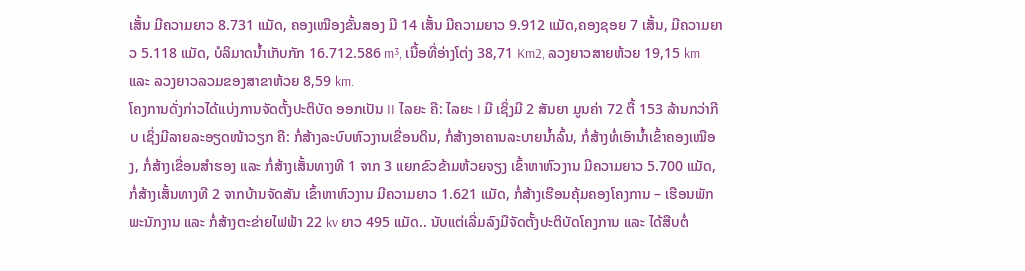ເສັ້ນ ມີຄວາມຍາວ 8.731 ແມັດ, ຄອງເໝືອງຂັ້ນສອງ ມີ 14 ເສັ້ນ ມີຄວາມຍາວ 9.912 ແມັດ,ຄອງຊອຍ 7 ເສັ້ນ, ມີຄວາມຍາວ 5.118 ແມັດ, ບໍລິມາດນໍ້າເກັບກັກ 16.712.586 m³, ເນື້ອທີ່ອ່າງໂຕ່ງ 38,71 Km2, ລວງຍາວສາຍຫ້ວຍ 19,15 km ແລະ ລວງຍາວລວມຂອງສາຂາຫ້ວຍ 8,59 km.
ໂຄງການດັ່ງກ່າວໄດ້ແບ່ງການຈັດຕັ້ງປະຕິບັດ ອອກເປັນ II ໄລຍະ ຄື: ໄລຍະ I ມີ ເຊິ່ງມີ 2 ສັນຍາ ມູນຄ່າ 72 ຕື້ 153 ລ້ານກວ່າກີບ ເຊິ່ງມີລາຍລະອຽດໜ້າວຽກ ຄື: ກໍ່ສ້າງລະບົບຫົວງານເຂື່ອນດິນ, ກໍ່ສ້າງອາຄານລະບາຍນໍ້າລົ້ນ, ກໍ່ສ້າງທໍ່ເອົານໍ້າເຂົ້າຄອງເໝືອງ, ກໍ່ສ້າງເຂື່ອນສໍາຮອງ ແລະ ກໍ່ສ້າງເສັ້ນທາງທີ 1 ຈາກ 3 ແຍກຂົວຂ້າມຫ້ວຍຈຽງ ເຂົ້າຫາຫົວງານ ມີຄວາມຍາວ 5.700 ແມັດ, ກໍ່ສ້າງເສັ້ນທາງທີ 2 ຈາກບ້ານຈັດສັນ ເຂົ້າຫາຫົວງານ ມີຄວາມຍາວ 1.621 ແມັດ, ກໍ່ສ້າງເຮືອນຄຸ້ມຄອງໂຄງການ – ເຮືອນພັກພະນັກງານ ແລະ ກໍ່ສ້າງຕະຂ່າຍໄຟຟ້າ 22 kv ຍາວ 495 ແມັດ.. ນັບແຕ່ເລີ່ມລົງມືຈັດຕັ້ງປະຕິບັດໂຄງການ ແລະ ໄດ້ສືບຕໍ່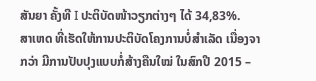ສັນຍາ ຄັ້ງທີ I ປະຕິບັດໜ້າວຽກຕ່າງໆ ໄດ້ 34,83%.
ສາເຫດ ທີ່ເຮັດໃຫ້ການປະຕິບັດໂຄງການບໍ່ສຳເລັດ ເນື່ອງຈາກວ່າ ມີການປັບປຸງແບບກໍ່ສ້າງຄືນໃໝ່ ໃນສົກປີ 2015 –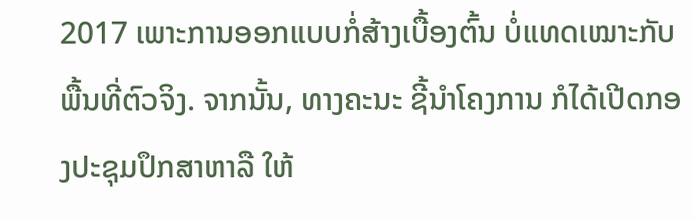2017 ເພາະການອອກແບບກໍ່ສ້າງເບື້ອງຕົ້ນ ບໍ່ແທດເໝາະກັບພື້ນທີ່ຕົວຈິງ. ຈາກນັ້ນ, ທາງຄະນະ ຊີ້ນໍາໂຄງການ ກໍໄດ້ເປີດກອງປະຊຸມປຶກສາຫາລື ໃຫ້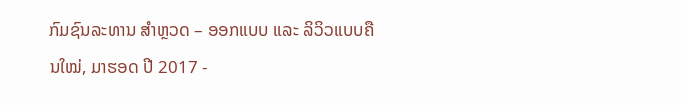ກົມຊົນລະທານ ສໍາຫຼວດ – ອອກແບບ ແລະ ລິວິວແບບຄືນໃໝ່, ມາຮອດ ປີ 2017 -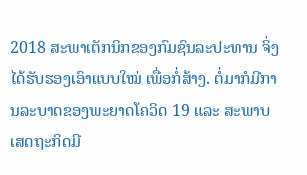2018 ສະພາເຕັກນິກຂອງກົມຊົນລະປະທານ ຈິ່ງໄດ້ຮັບຮອງເອົາແບບໃໝ່ ເພື່ອກໍ່ສ້າງ. ຕໍ່ມາກໍມີການລະບາດຂອງພະຍາດໂຄວິດ 19 ແລະ ສະພາບເສດຖະກິດມີ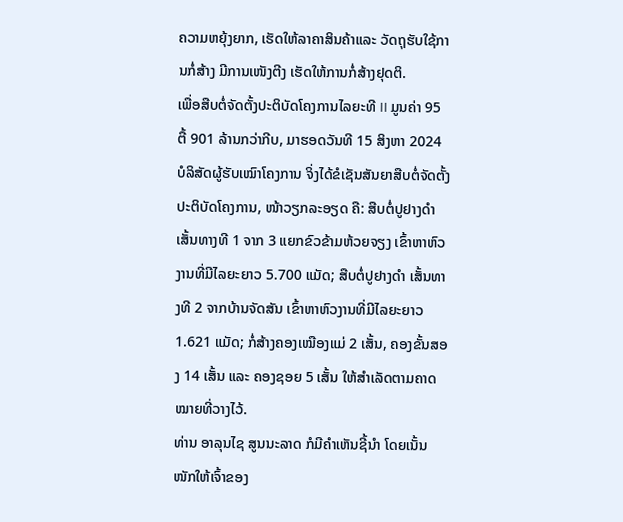ຄວາມຫຍຸ້ງຍາກ, ເຮັດໃຫ້ລາຄາສິນຄ້າແລະ ວັດຖຸຮັບໃຊ້ການກໍ່ສ້າງ ມີການເໜັງຕີງ ເຮັດໃຫ້ການກໍ່ສ້າງຢຸດຕິ.
ເພື່ອສືບຕໍ່ຈັດຕັ້ງປະຕິບັດໂຄງການໄລຍະທີ II ມູນຄ່າ 95 ຕື້ 901 ລ້ານກວ່າກີບ, ມາຮອດວັນທີ 15 ສິງຫາ 2024 ບໍລິສັດຜູ້ຮັບເໝົາໂຄງການ ຈິ່ງໄດ້ຂໍເຊັນສັນຍາສືບຕໍ່ຈັດຕັ້ງປະຕິບັດໂຄງການ, ໜ້າວຽກລະອຽດ ຄື: ສືບຕໍ່ປູຢາງດໍາ ເສັ້ນທາງທີ 1 ຈາກ 3 ແຍກຂົວຂ້າມຫ້ວຍຈຽງ ເຂົ້າຫາຫົວງານທີ່ມີໄລຍະຍາວ 5.700 ແມັດ; ສືບຕໍ່ປູຢາງດໍາ ເສັ້ນທາງທີ 2 ຈາກບ້ານຈັດສັນ ເຂົ້າຫາຫົວງານທີ່ມີໄລຍະຍາວ 1.621 ແມັດ; ກໍ່ສ້າງຄອງເໝືອງແມ່ 2 ເສັ້ນ, ຄອງຂັ້ນສອງ 14 ເສັ້ນ ແລະ ຄອງຊອຍ 5 ເສັ້ນ ໃຫ້ສໍາເລັດຕາມຄາດໝາຍທີ່ວາງໄວ້.
ທ່ານ ອາລຸນໄຊ ສູນນະລາດ ກໍມີຄໍາເຫັນຊີ້ນໍາ ໂດຍເນັ້ນໜັກໃຫ້ເຈົ້າຂອງ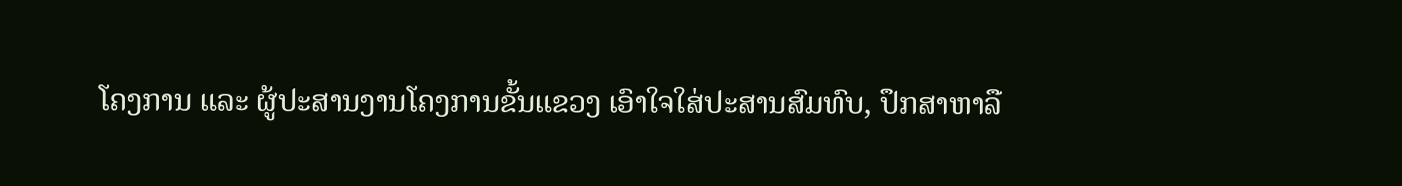ໂຄງການ ແລະ ຜູ້ປະສານງານໂຄງການຂັ້ນແຂວງ ເອົາໃຈໃສ່ປະສານສົມທົບ, ປຶກສາຫາລື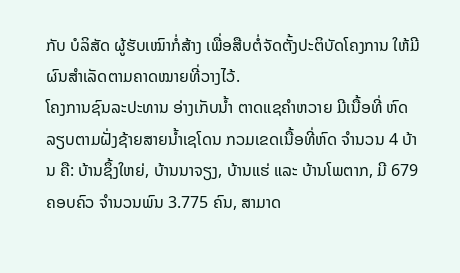ກັບ ບໍລິສັດ ຜູ້ຮັບເໝົາກໍ່ສ້າງ ເພື່ອສືບຕໍ່ຈັດຕັ້ງປະຕິບັດໂຄງການ ໃຫ້ມີຜົນສໍາເລັດຕາມຄາດໝາຍທີ່ວາງໄວ້.
ໂຄງການຊົນລະປະທານ ອ່າງເກັບນໍ້າ ຕາດແຊຄຳຫວາຍ ມີເນື້ອທີ່ ຫົດລຽບຕາມຝັ່ງຊ້າຍສາຍນໍ້າເຊໂດນ ກວມເຂດເນື້ອທີ່ຫົດ ຈໍານວນ 4 ບ້ານ ຄື: ບ້ານຊຶ້ງໃຫຍ່, ບ້ານນາຈຽງ, ບ້ານແຮ່ ແລະ ບ້ານໂພຕາກ, ມີ 679 ຄອບຄົວ ຈໍານວນພົນ 3.775 ຄົນ, ສາມາດ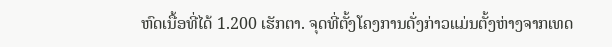ຫົດເນື້ອທີ່ໄດ້ 1.200 ເຮັກຕາ. ຈຸດທີ່ຕັ້ງໂຄງການດັ່ງກ່າວແມ່ນຕັ້ງຫ່າງຈາກເທດ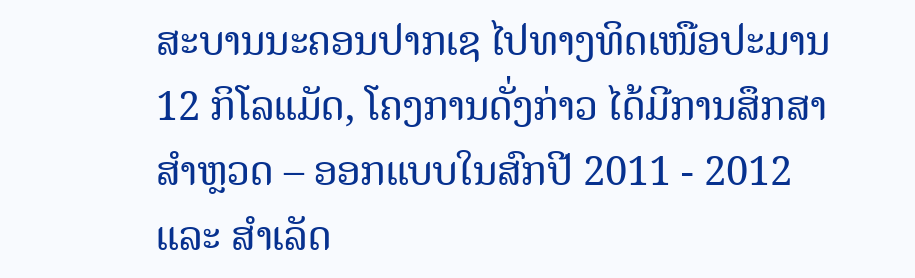ສະບານນະຄອນປາກເຊ ໄປທາງທິດເໜືອປະມານ 12 ກິໂລແມັດ, ໂຄງການດັ່ງກ່າວ ໄດ້ມີການສຶກສາສໍາຫຼວດ – ອອກແບບໃນສົກປີ 2011 - 2012 ແລະ ສໍາເລັດ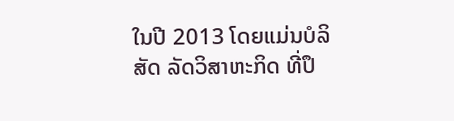ໃນປີ 2013 ໂດຍແມ່ນບໍລິສັດ ລັດວິສາຫະກິດ ທີ່ປຶ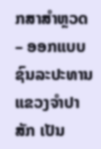ກສາສໍາຫຼວດ – ອອກແບບຊົນລະປະທານ ແຂວງຈຳປາສັກ ເປັນ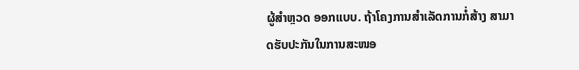ຜູ້ສຳຫຼວດ ອອກແບບ. ຖ້າໂຄງການສໍາເລັດການກໍ່ສ້າງ ສາມາດຮັບປະກັນໃນການສະໜອ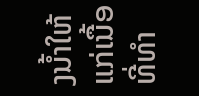ງນໍ້າໃຫ້ແກ່ເນື້ອທີ່ທຳ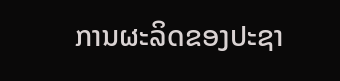ການຜະລິດຂອງປະຊາ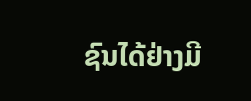ຊົນໄດ້ຢ່າງມີ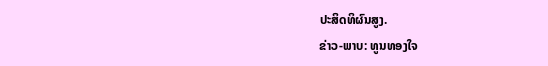ປະສິດທິຜົນສູງ.
ຂ່າວ-ພາບ: ທູນທອງໃຈ